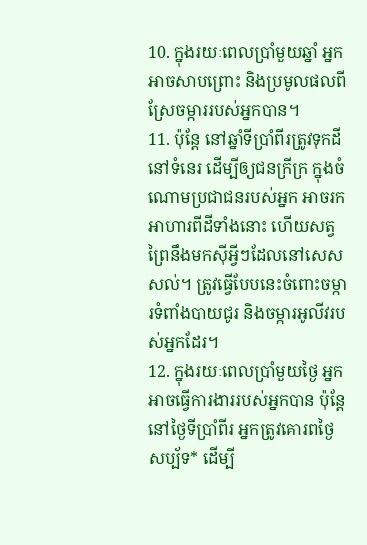10. ក្នុងរយៈពេលប្រាំមួយឆ្នាំ អ្នកអាចសាបព្រោះ និងប្រមូលផលពីស្រែចម្ការរបស់អ្នកបាន។
11. ប៉ុន្តែ នៅឆ្នាំទីប្រាំពីរត្រូវទុកដីនៅទំនេរ ដើម្បីឲ្យជនក្រីក្រ ក្នុងចំណោមប្រជាជនរបស់អ្នក អាចរកអាហារពីដីទាំងនោះ ហើយសត្វព្រៃនឹងមកស៊ីអ្វីៗដែលនៅសេសសល់។ ត្រូវធ្វើបែបនេះចំពោះចម្ការទំពាំងបាយជូរ និងចម្ការអូលីវរបស់អ្នកដែរ។
12. ក្នុងរយៈពេលប្រាំមួយថ្ងៃ អ្នកអាចធ្វើការងាររបស់អ្នកបាន ប៉ុន្តែ នៅថ្ងៃទីប្រាំពីរ អ្នកត្រូវគោរពថ្ងៃសប្ប័ទ* ដើម្បី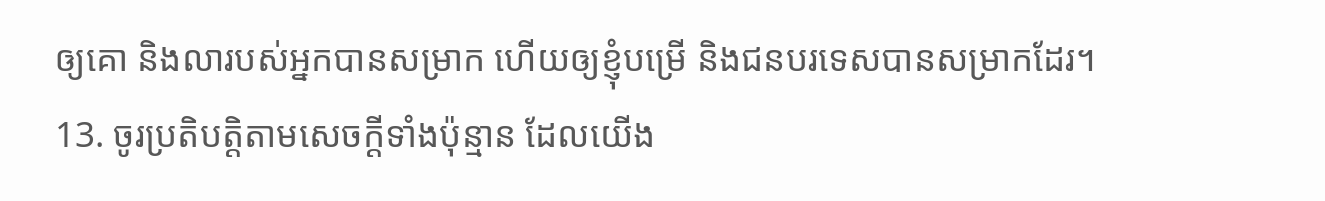ឲ្យគោ និងលារបស់អ្នកបានសម្រាក ហើយឲ្យខ្ញុំបម្រើ និងជនបរទេសបានសម្រាកដែរ។
13. ចូរប្រតិបត្តិតាមសេចក្ដីទាំងប៉ុន្មាន ដែលយើង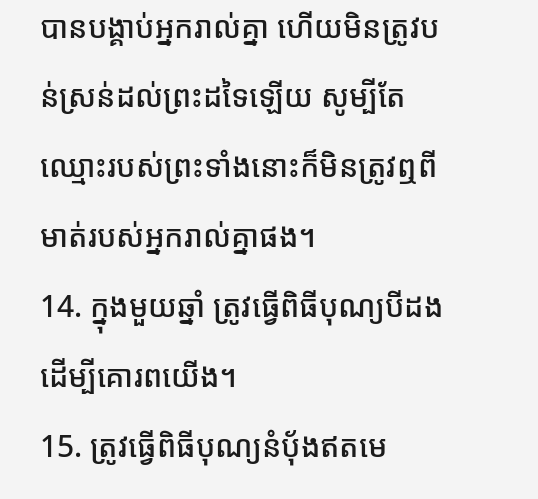បានបង្គាប់អ្នករាល់គ្នា ហើយមិនត្រូវបន់ស្រន់ដល់ព្រះដទៃឡើយ សូម្បីតែឈ្មោះរបស់ព្រះទាំងនោះក៏មិនត្រូវឮពីមាត់របស់អ្នករាល់គ្នាផង។
14. ក្នុងមួយឆ្នាំ ត្រូវធ្វើពិធីបុណ្យបីដង ដើម្បីគោរពយើង។
15. ត្រូវធ្វើពិធីបុណ្យនំប៉័ងឥតមេ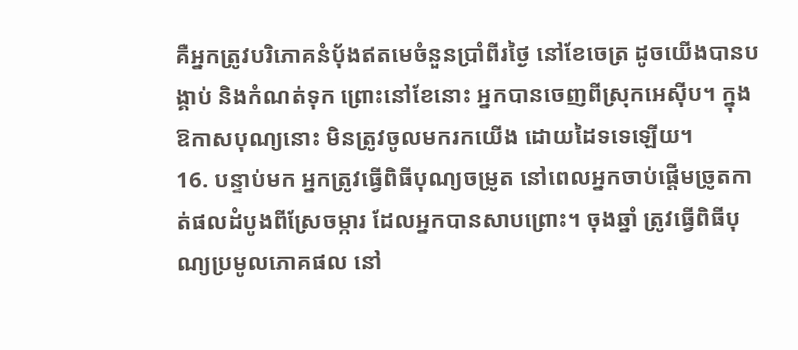គឺអ្នកត្រូវបរិភោគនំប៉័ងឥតមេចំនួនប្រាំពីរថ្ងៃ នៅខែចេត្រ ដូចយើងបានបង្គាប់ និងកំណត់ទុក ព្រោះនៅខែនោះ អ្នកបានចេញពីស្រុកអេស៊ីប។ ក្នុងឱកាសបុណ្យនោះ មិនត្រូវចូលមករកយើង ដោយដៃទទេឡើយ។
16. បន្ទាប់មក អ្នកត្រូវធ្វើពិធីបុណ្យចម្រូត នៅពេលអ្នកចាប់ផ្ដើមច្រូតកាត់ផលដំបូងពីស្រែចម្ការ ដែលអ្នកបានសាបព្រោះ។ ចុងឆ្នាំ ត្រូវធ្វើពិធីបុណ្យប្រមូលភោគផល នៅ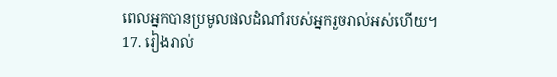ពេលអ្នកបានប្រមូលផលដំណាំរបស់អ្នករួចរាល់អស់ហើយ។
17. រៀងរាល់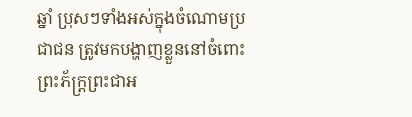ឆ្នាំ ប្រុសៗទាំងអស់ក្នុងចំណោមប្រជាជន ត្រូវមកបង្ហាញខ្លួននៅចំពោះព្រះភ័ក្ត្រព្រះជាអ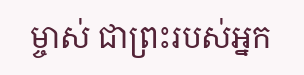ម្ចាស់ ជាព្រះរបស់អ្នក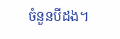ចំនួនបីដង។